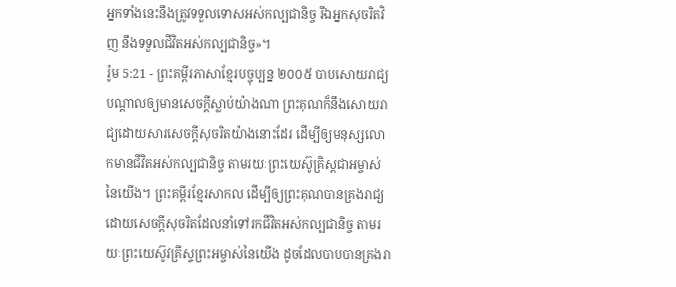អ្នកទាំងនេះនឹងត្រូវទទួលទោសអស់កល្បជានិច្ច រីឯអ្នកសុចរិតវិញ នឹងទទួលជីវិតអស់កល្បជានិច្ច»។
រ៉ូម 5:21 - ព្រះគម្ពីរភាសាខ្មែរបច្ចុប្បន្ន ២០០៥ បាបសោយរាជ្យបណ្ដាលឲ្យមានសេចក្ដីស្លាប់យ៉ាងណា ព្រះគុណក៏នឹងសោយរាជ្យដោយសារសេចក្ដីសុចរិតយ៉ាងនោះដែរ ដើម្បីឲ្យមនុស្សលោកមានជីវិតអស់កល្បជានិច្ច តាមរយៈព្រះយេស៊ូគ្រិស្តជាអម្ចាស់នៃយើង។ ព្រះគម្ពីរខ្មែរសាកល ដើម្បីឲ្យព្រះគុណបានគ្រងរាជ្យដោយសេចក្ដីសុចរិតដែលនាំទៅរកជីវិតអស់កល្បជានិច្ច តាមរយៈព្រះយេស៊ូវគ្រីស្ទព្រះអម្ចាស់នៃយើង ដូចដែលបាបបានគ្រងរា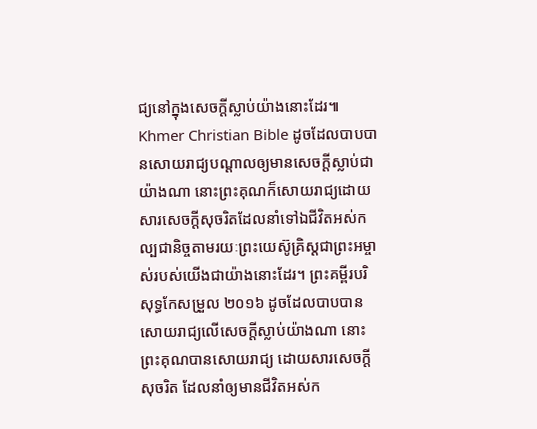ជ្យនៅក្នុងសេចក្ដីស្លាប់យ៉ាងនោះដែរ៕ Khmer Christian Bible ដូចដែលបាបបានសោយរាជ្យបណ្ដាលឲ្យមានសេចក្ដីស្លាប់ជាយ៉ាងណា នោះព្រះគុណក៏សោយរាជ្យដោយសារសេចក្ដីសុចរិតដែលនាំទៅឯជីវិតអស់កល្បជានិច្ចតាមរយៈព្រះយេស៊ូគ្រិស្ដជាព្រះអម្ចាស់របស់យើងជាយ៉ាងនោះដែរ។ ព្រះគម្ពីរបរិសុទ្ធកែសម្រួល ២០១៦ ដូចដែលបាបបានសោយរាជ្យលើសេចក្ដីស្លាប់យ៉ាងណា នោះព្រះគុណបានសោយរាជ្យ ដោយសារសេចក្តីសុចរិត ដែលនាំឲ្យមានជីវិតអស់ក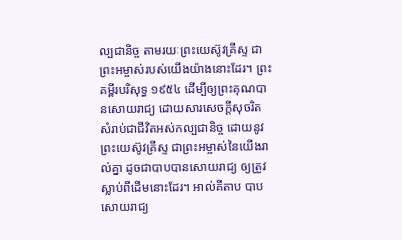ល្បជានិច្ច តាមរយៈព្រះយេស៊ូវគ្រីស្ទ ជាព្រះអម្ចាស់របស់យើងយ៉ាងនោះដែរ។ ព្រះគម្ពីរបរិសុទ្ធ ១៩៥៤ ដើម្បីឲ្យព្រះគុណបានសោយរាជ្យ ដោយសារសេចក្ដីសុចរិត សំរាប់ជាជីវិតអស់កល្បជានិច្ច ដោយនូវព្រះយេស៊ូវគ្រីស្ទ ជាព្រះអម្ចាស់នៃយើងរាល់គ្នា ដូចជាបាបបានសោយរាជ្យ ឲ្យត្រូវស្លាប់ពីដើមនោះដែរ។ អាល់គីតាប បាបសោយរាជ្យ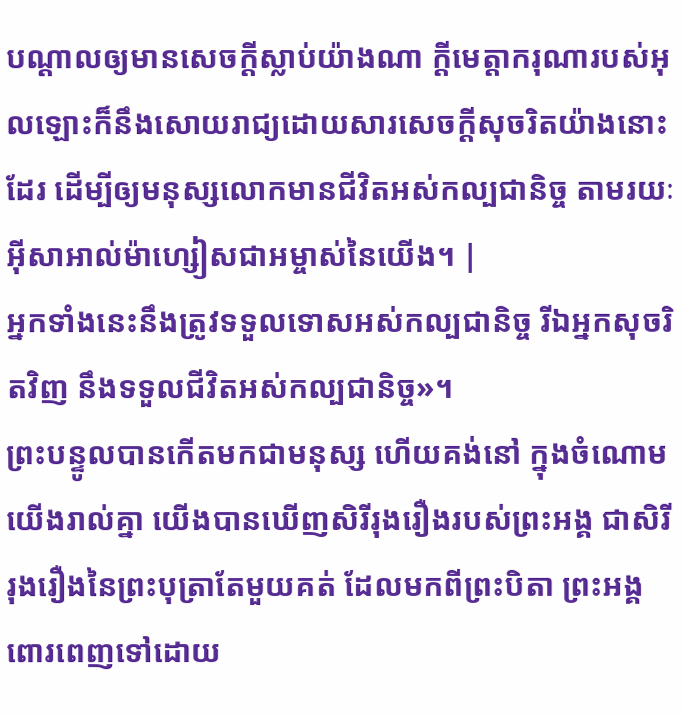បណ្ដាលឲ្យមានសេចក្ដីស្លាប់យ៉ាងណា ក្តីមេត្តាករុណារបស់អុលឡោះក៏នឹងសោយរាជ្យដោយសារសេចក្ដីសុចរិតយ៉ាងនោះដែរ ដើម្បីឲ្យមនុស្សលោកមានជីវិតអស់កល្បជានិច្ច តាមរយៈអ៊ីសាអាល់ម៉ាហ្សៀសជាអម្ចាស់នៃយើង។ |
អ្នកទាំងនេះនឹងត្រូវទទួលទោសអស់កល្បជានិច្ច រីឯអ្នកសុចរិតវិញ នឹងទទួលជីវិតអស់កល្បជានិច្ច»។
ព្រះបន្ទូលបានកើតមកជាមនុស្ស ហើយគង់នៅ ក្នុងចំណោមយើងរាល់គ្នា យើងបានឃើញសិរីរុងរឿងរបស់ព្រះអង្គ ជាសិរីរុងរឿងនៃព្រះបុត្រាតែមួយគត់ ដែលមកពីព្រះបិតា ព្រះអង្គពោរពេញទៅដោយ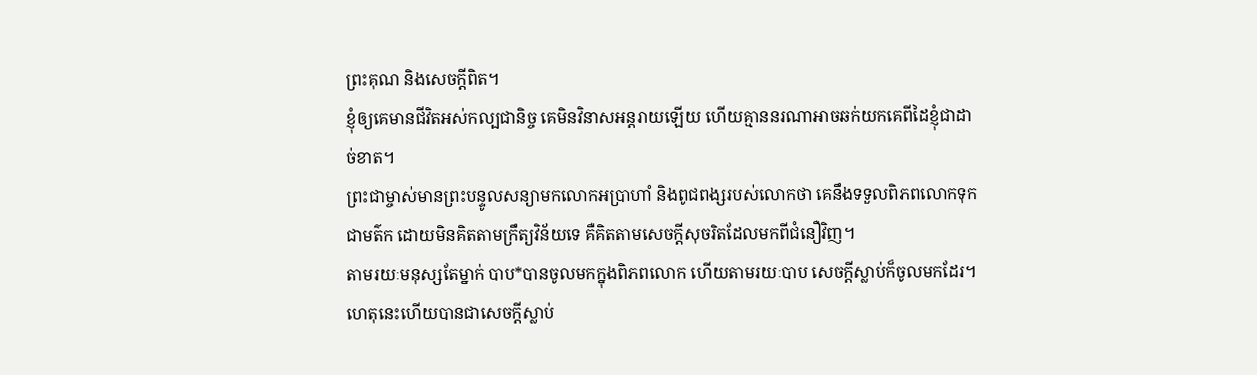ព្រះគុណ និងសេចក្ដីពិត។
ខ្ញុំឲ្យគេមានជីវិតអស់កល្បជានិច្ច គេមិនវិនាសអន្តរាយឡើយ ហើយគ្មាននរណាអាចឆក់យកគេពីដៃខ្ញុំជាដាច់ខាត។
ព្រះជាម្ចាស់មានព្រះបន្ទូលសន្យាមកលោកអប្រាហាំ និងពូជពង្សរបស់លោកថា គេនឹងទទួលពិភពលោកទុកជាមត៌ក ដោយមិនគិតតាមក្រឹត្យវិន័យទេ គឺគិតតាមសេចក្ដីសុចរិតដែលមកពីជំនឿវិញ។
តាមរយៈមនុស្សតែម្នាក់ បាប*បានចូលមកក្នុងពិភពលោក ហើយតាមរយៈបាប សេចក្ដីស្លាប់ក៏ចូលមកដែរ។ ហេតុនេះហើយបានជាសេចក្ដីស្លាប់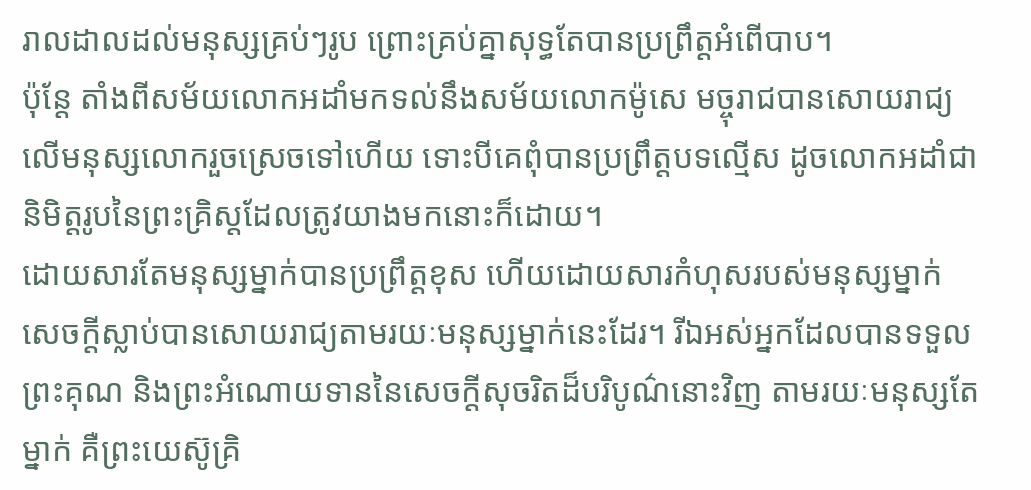រាលដាលដល់មនុស្សគ្រប់ៗរូប ព្រោះគ្រប់គ្នាសុទ្ធតែបានប្រព្រឹត្តអំពើបាប។
ប៉ុន្តែ តាំងពីសម័យលោកអដាំមកទល់នឹងសម័យលោកម៉ូសេ មច្ចុរាជបានសោយរាជ្យលើមនុស្សលោករួចស្រេចទៅហើយ ទោះបីគេពុំបានប្រព្រឹត្តបទល្មើស ដូចលោកអដាំជានិមិត្តរូបនៃព្រះគ្រិស្តដែលត្រូវយាងមកនោះក៏ដោយ។
ដោយសារតែមនុស្សម្នាក់បានប្រព្រឹត្តខុស ហើយដោយសារកំហុសរបស់មនុស្សម្នាក់ សេចក្ដីស្លាប់បានសោយរាជ្យតាមរយៈមនុស្សម្នាក់នេះដែរ។ រីឯអស់អ្នកដែលបានទទួលព្រះគុណ និងព្រះអំណោយទាននៃសេចក្ដីសុចរិតដ៏បរិបូណ៌នោះវិញ តាមរយៈមនុស្សតែម្នាក់ គឺព្រះយេស៊ូគ្រិ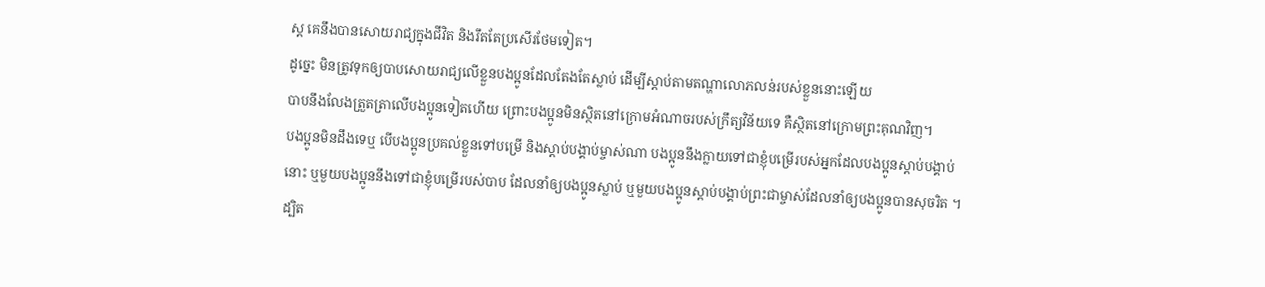ស្ត គេនឹងបានសោយរាជ្យក្នុងជីវិត និងរឹតតែប្រសើរថែមទៀត។
ដូច្នេះ មិនត្រូវទុកឲ្យបាបសោយរាជ្យលើខ្លួនបងប្អូនដែលតែងតែស្លាប់ ដើម្បីស្ដាប់តាមតណ្ហាលោភលន់របស់ខ្លួននោះឡើយ
បាបនឹងលែងត្រួតត្រាលើបងប្អូនទៀតហើយ ព្រោះបងប្អូនមិនស្ថិតនៅក្រោមអំណាចរបស់ក្រឹត្យវិន័យទេ គឺស្ថិតនៅក្រោមព្រះគុណវិញ។
បងប្អូនមិនដឹងទេឬ បើបងប្អូនប្រគល់ខ្លួនទៅបម្រើ និងស្ដាប់បង្គាប់ម្ចាស់ណា បងប្អូននឹងក្លាយទៅជាខ្ញុំបម្រើរបស់អ្នកដែលបងប្អូនស្ដាប់បង្គាប់នោះ ឬមួយបងប្អូននឹងទៅជាខ្ញុំបម្រើរបស់បាប ដែលនាំឲ្យបងប្អូនស្លាប់ ឬមួយបងប្អូនស្ដាប់បង្គាប់ព្រះជាម្ចាស់ដែលនាំឲ្យបងប្អូនបានសុចរិត ។
ដ្បិត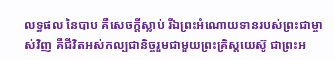លទ្ធផល នៃបាប គឺសេចក្ដីស្លាប់ រីឯព្រះអំណោយទានរបស់ព្រះជាម្ចាស់វិញ គឺជីវិតអស់កល្បជានិច្ចរួមជាមួយព្រះគ្រិស្តយេស៊ូ ជាព្រះអ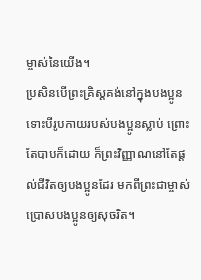ម្ចាស់នៃយើង។
ប្រសិនបើព្រះគ្រិស្តគង់នៅក្នុងបងប្អូន ទោះបីរូបកាយរបស់បងប្អូនស្លាប់ ព្រោះតែបាបក៏ដោយ ក៏ព្រះវិញ្ញាណនៅតែផ្ដល់ជីវិតឲ្យបងប្អូនដែរ មកពីព្រះជាម្ចាស់ប្រោសបងប្អូនឲ្យសុចរិត។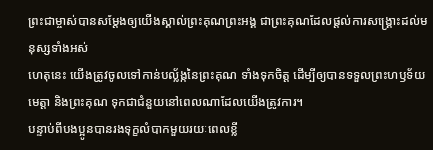ព្រះជាម្ចាស់បានសម្តែងឲ្យយើងស្គាល់ព្រះគុណព្រះអង្គ ជាព្រះគុណដែលផ្ដល់ការសង្គ្រោះដល់មនុស្សទាំងអស់
ហេតុនេះ យើងត្រូវចូលទៅកាន់បល្ល័ង្កនៃព្រះគុណ ទាំងទុកចិត្ត ដើម្បីឲ្យបានទទួលព្រះហឫទ័យមេត្តា និងព្រះគុណ ទុកជាជំនួយនៅពេលណាដែលយើងត្រូវការ។
បន្ទាប់ពីបងប្អូនបានរងទុក្ខលំបាកមួយរយៈពេលខ្លី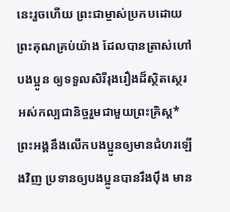នេះរួចហើយ ព្រះជាម្ចាស់ប្រកបដោយព្រះគុណគ្រប់យ៉ាង ដែលបានត្រាស់ហៅបងប្អូន ឲ្យទទួលសិរីរុងរឿងដ៏ស្ថិតស្ថេរអស់កល្បជានិច្ចរួមជាមួយព្រះគ្រិស្ត* ព្រះអង្គនឹងលើកបងប្អូនឲ្យមានជំហរឡើងវិញ ប្រទានឲ្យបងប្អូនបានរឹងប៉ឹង មាន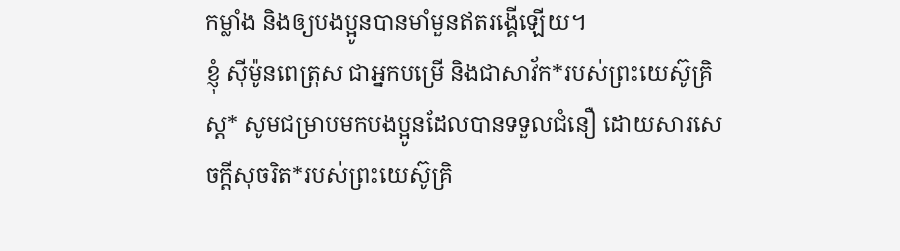កម្លាំង និងឲ្យបងប្អូនបានមាំមួនឥតរង្គើឡើយ។
ខ្ញុំ ស៊ីម៉ូនពេត្រុស ជាអ្នកបម្រើ និងជាសាវ័ក*របស់ព្រះយេស៊ូគ្រិស្ត* សូមជម្រាបមកបងប្អូនដែលបានទទួលជំនឿ ដោយសារសេចក្ដីសុចរិត*របស់ព្រះយេស៊ូគ្រិ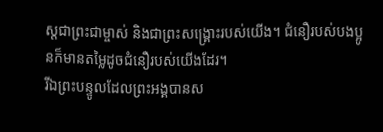ស្តជាព្រះជាម្ចាស់ និងជាព្រះសង្គ្រោះរបស់យើង។ ជំនឿរបស់បងប្អូនក៏មានតម្លៃដូចជំនឿរបស់យើងដែរ។
រីឯព្រះបន្ទូលដែលព្រះអង្គបានស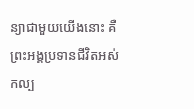ន្យាជាមួយយើងនោះ គឺព្រះអង្គប្រទានជីវិតអស់កល្ប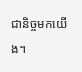ជានិច្ចមកយើង។